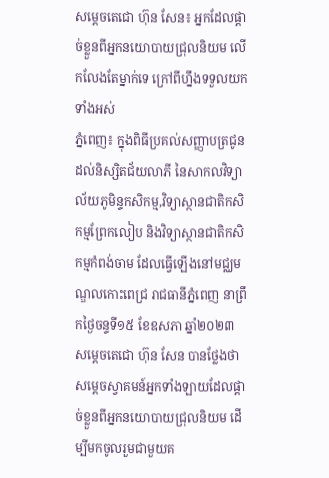សម្ដេចតេជោ ហ៊ុន សែន៖ អ្នកដែលផ្តាច់ខ្លួនពីអ្នកនយោបាយជ្រុលនិយម លើកលែងតែម្នាក់ទេ ក្រៅពីហ្នឹងទទួលយកទាំងអស់
ភ្នំពេញ៖ ក្នុងពិធីប្រគល់សញ្ញាបត្រជូនដល់និស្សិតជ័យលាភី នៃសាកលវិទ្យាល័យភូមិន្ទកសិកម្ម,វិទ្យាស្ថានជាតិកសិកម្មព្រែកលៀប និងវិទ្យាស្ថានជាតិកសិកម្មកំពង់ចាម ដែលធ្វើឡើងនៅមជ្ឈមណ្ឌលកោះពេជ្រ រាជធានីភ្នំពេញ នាព្រឹកថ្ងៃចន្ទទី១៥ ខែឧសភា ឆ្នាំ២០២៣ សម្តេចតេជោ ហ៊ុន សែន បានថ្លែងថា សម្តេចស្វាគមន៍អ្នកទាំងឡាយដែលផ្តាច់ខ្លួនពីអ្នកនយោបាយជ្រុលនិយម ដើម្បីមកចូលរួមជាមួយគ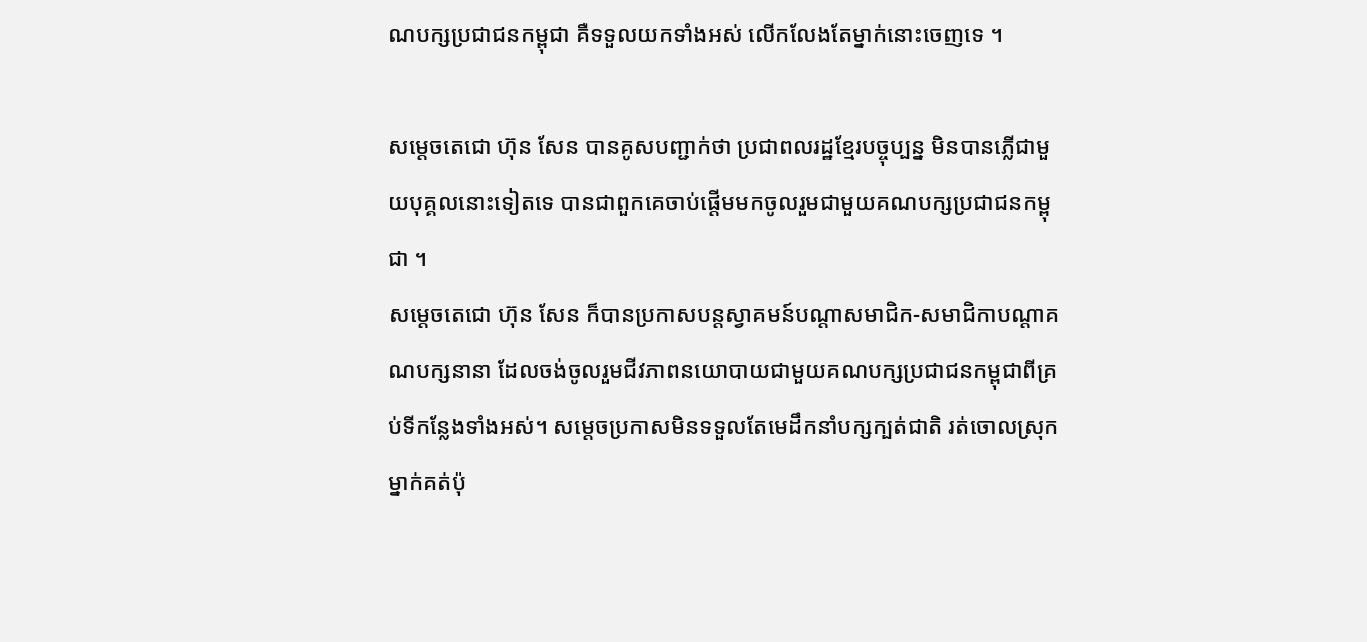ណបក្សប្រជាជនកម្ពុជា គឺទទួលយកទាំងអស់ លើកលែងតែម្នាក់នោះចេញទេ ។

សម្តេចតេជោ ហ៊ុន សែន បានគូសបញ្ជាក់ថា ប្រជាពលរដ្ឋខ្មែរបច្ចុប្បន្ន មិនបានភ្លើជាមួយបុគ្គលនោះទៀតទេ បានជាពួកគេចាប់ផ្តើមមកចូលរួមជាមួយគណបក្សប្រជាជនកម្ពុជា ។
សម្ដេចតេជោ ហ៊ុន សែន ក៏បានប្រកាសបន្តស្វាគមន៍បណ្ដាសមាជិក-សមាជិកាបណ្ដាគណបក្សនានា ដែលចង់ចូលរួមជីវភាពនយោបាយជាមួយគណបក្សប្រជាជនកម្ពុជាពីគ្រប់ទីកន្លែងទាំងអស់។ សម្ដេចប្រកាសមិនទទួលតែមេដឹកនាំបក្សក្បត់ជាតិ រត់ចោលស្រុកម្នាក់គត់ប៉ុ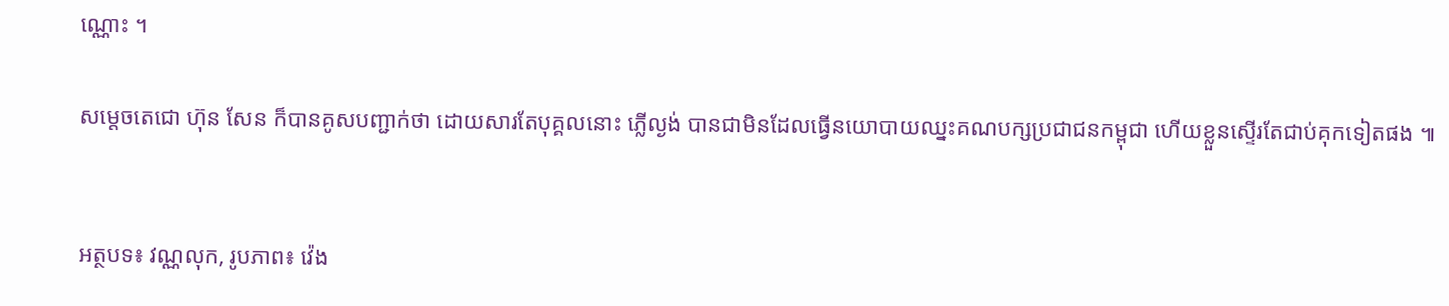ណ្ណោះ ។

សម្តេចតេជោ ហ៊ុន សែន ក៏បានគូសបញ្ជាក់ថា ដោយសារតែបុគ្គលនោះ ភ្លើល្ងង់ បានជាមិនដែលធ្វើនយោបាយឈ្នះគណបក្សប្រជាជនកម្ពុជា ហើយខ្លួនស្ទើរតែជាប់គុកទៀតផង ៕


អត្ថបទ៖ វណ្ណលុក, រូបភាព៖ វ៉េង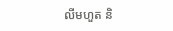លីមហួត និ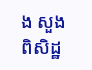ង សួង ពិសិដ្ឋ